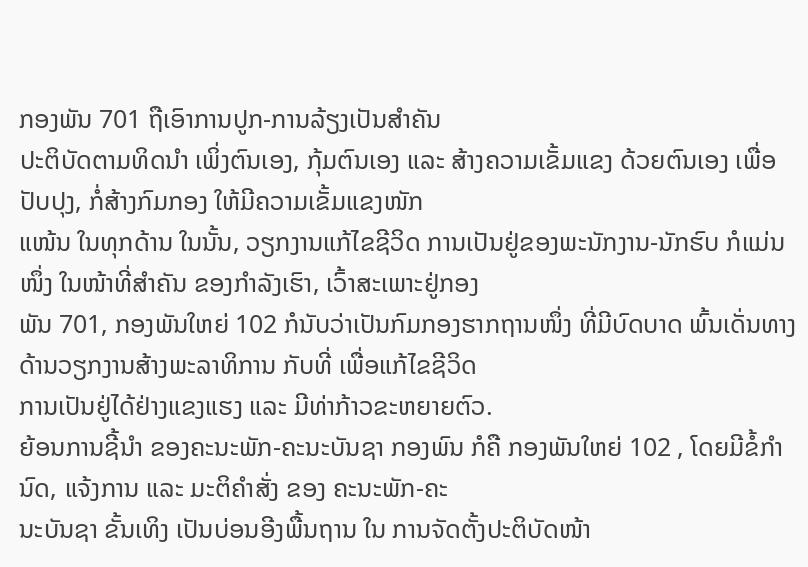ກອງພັນ 701 ຖືເອົາການປູກ-ການລ້ຽງເປັນສຳຄັນ
ປະຕິບັດຕາມທິດນຳ ເພິ່ງຕົນເອງ, ກຸ້ມຕົນເອງ ແລະ ສ້າງຄວາມເຂັ້ມແຂງ ດ້ວຍຕົນເອງ ເພື່ອປັບປຸງ, ກໍ່ສ້າງກົມກອງ ໃຫ້ມີຄວາມເຂັ້ມແຂງໜັກ
ແໜ້ນ ໃນທຸກດ້ານ ໃນນັ້ນ, ວຽກງານແກ້ໄຂຊີວິດ ການເປັນຢູ່ຂອງພະນັກງານ-ນັກຮົບ ກໍແມ່ນໜຶ່ງ ໃນໜ້າທີ່ສຳຄັນ ຂອງກຳລັງເຮົາ, ເວົ້າສະເພາະຢູ່ກອງ
ພັນ 701, ກອງພັນໃຫຍ່ 102 ກໍນັບວ່າເປັນກົມກອງຮາກຖານໜຶ່ງ ທີ່ມີບົດບາດ ພົ້ນເດັ່ນທາງດ້ານວຽກງານສ້າງພະລາທິການ ກັບທີ່ ເພື່ອແກ້ໄຂຊີວິດ
ການເປັນຢູ່ໄດ້ຢ່າງແຂງແຮງ ແລະ ມີທ່າກ້າວຂະຫຍາຍຕົວ.
ຍ້ອນການຊີ້ນຳ ຂອງຄະນະພັກ-ຄະນະບັນຊາ ກອງພົນ ກໍຄື ກອງພັນໃຫຍ່ 102 , ໂດຍມີຂໍ້ກຳນົດ, ແຈ້ງການ ແລະ ມະຕິຄຳສັ່ງ ຂອງ ຄະນະພັກ-ຄະ
ນະບັນຊາ ຂັ້ນເທິງ ເປັນບ່ອນອີງພື້ນຖານ ໃນ ການຈັດຕັ້ງປະຕິບັດໜ້າ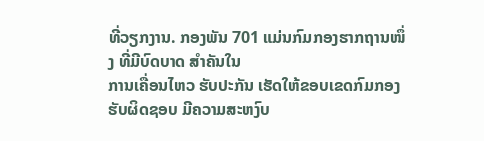ທີ່ວຽກງານ. ກອງພັນ 701 ແມ່ນກົມກອງຮາກຖານໜຶ່ງ ທີ່ມີບົດບາດ ສຳຄັນໃນ
ການເຄື່ອນໄຫວ ຮັບປະກັນ ເຮັດໃຫ້ຂອບເຂດກົມກອງ ຮັບຜິດຊອບ ມີຄວາມສະຫງົບ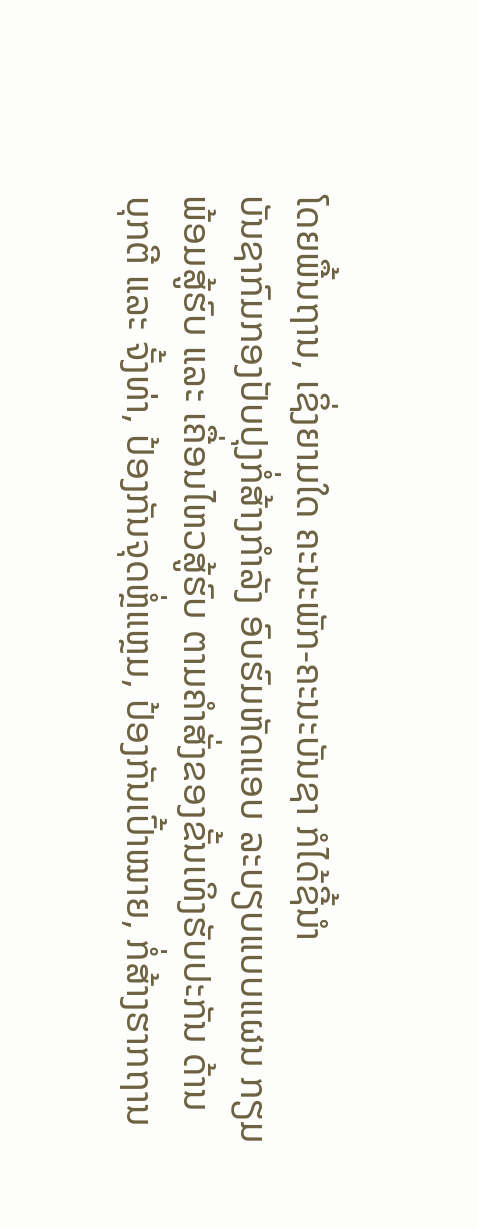ໂດຍພື້ນຖານ, ເຊິ່ງຍາມໃດ ຄະນະພັກ-ຄະນະບັນຊາ ກໍໄດ້ຊີ້ນຳ
ບັນຊາກົມກອງປັບປຸງກໍ່ສ້າງກຳລັງ ອົບຮົມຫັດແອບ ລະບຽບແບບແຜນ ກຽມພ້ອມສູ້ຮົບ ແລະ ເຄື່ອນໄຫວສູ້ຮົບ ຕາມຄຳສັ່ງຂອງຂັ້ນເທິງຮັບປະກັນ ດ້ານ
ບຸກຕີ ແລະ ຈັ້ງທ່າ, ປ້ອງກັນຈຸດຫຼໍ່ແຫຼມ, ປ້ອງກັນເປົ້າໝາຍ, ກໍ່ສ້າງຮາກຖານ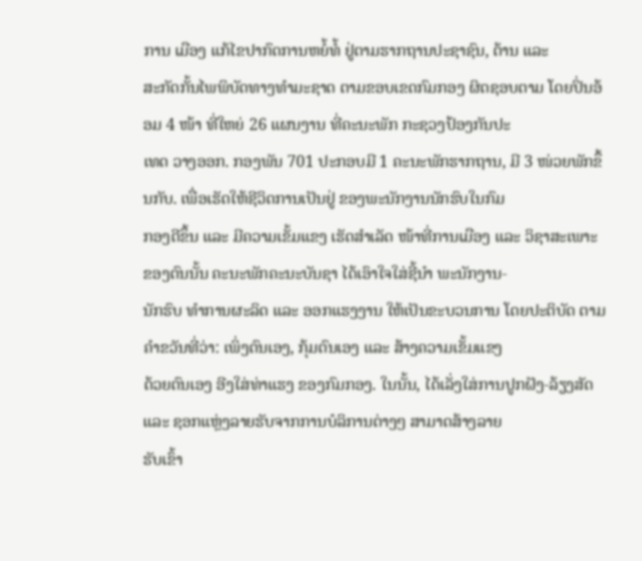ການ ເມືອງ ແກ້ໄຂປາກົດການຫຍໍ້ທໍ້ ຢູ່ຕາມຮາກຖານປະຊາຊົນ, ຕ້ານ ແລະ
ສະກັດກັ້ນໄພພິບັດທາງທຳມະຊາດ ຕາມຂອບເຂດກົມກອງ ຜິດຊອບຕາມ ໂດຍປິ່ນອ້ອມ 4 ໜ້າ ທີ່ໃຫຍ່ 26 ແຜນງານ ທີ່ຄະນະພັກ ກະຊວງປ້ອງກັນປະ
ເທດ ວາງອອກ. ກອງພັນ 701 ປະກອບມີ 1 ຄະນະພັກຮາກຖານ, ມີ 3 ໜ່ວຍພັກຂຶ້ນກັບ. ເພື່ອເຮັດໃຫ້ຊີວິດການເປັນຢູ່ ຂອງພະນັກງານນັກຮົບໃນກົມ
ກອງດີຂຶ້ນ ແລະ ມີຄວາມເຂັ້ມແຂງ ເຮັດສຳເລັດ ໜ້າທີ່ການເມືອງ ແລະ ວິຊາສະເພາະ ຂອງຕົນນັ້ນ ຄະນະພັກຄະນະບັນຊາ ໄດ້ເອົາໃຈໃສ່ຊີ້ນຳ ພະນັກງານ-
ນັກຮົບ ທຳການຜະລິດ ແລະ ອອກແຮງງານ ໃຫ້ເປັນຂະບວນການ ໂດຍປະຕິບັດ ຕາມຄຳຂວັນທີ່ວ່າ: ເພິ່ງຕົນເອງ, ກຸ້ມຕົນເອງ ແລະ ສ້າງຄວາມເຂັ້ມແຂງ
ດ້ວຍຕົນເອງ ອີງໃສ່ທ່າແຮງ ຂອງກົມກອງ. ໃນນັ້ນ, ໄດ້ເລັ່ງໃສ່ການປູກຝັງ-ລ້ຽງສັດ ແລະ ຊອກແຫຼ່ງລາຍຮັບຈາກການບໍລິການຕ່າງໆ ສາມາດສ້າງລາຍ
ຮັບເຂົ້າ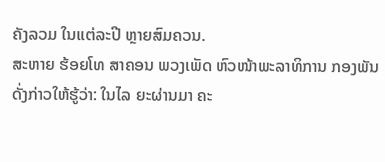ຄັງລວມ ໃນແຕ່ລະປີ ຫຼາຍສົມຄວນ.
ສະຫາຍ ຮ້ອຍໂທ ສາຄອນ ພວງເພັດ ຫົວໜ້າພະລາທິການ ກອງພັນ ດັ່ງກ່າວໃຫ້ຮູ້ວ່າ: ໃນໄລ ຍະຜ່ານມາ ຄະ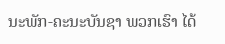ນະພັກ-ຄະນະບັນຊາ ພວກເຮົາ ໄດ້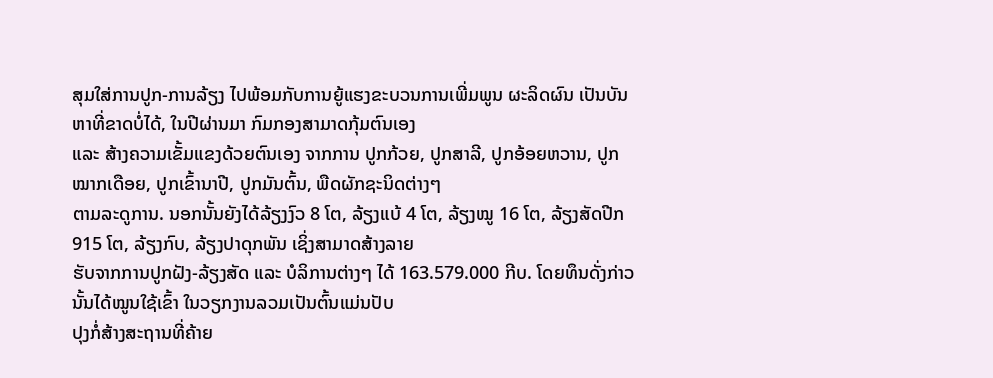ສຸມໃສ່ການປູກ-ການລ້ຽງ ໄປພ້ອມກັບການຍູ້ແຮງຂະບວນການເພີ່ມພູນ ຜະລິດຜົນ ເປັນບັນຫາທີ່ຂາດບໍ່ໄດ້, ໃນປີຜ່ານມາ ກົມກອງສາມາດກຸ້ມຕົນເອງ
ແລະ ສ້າງຄວາມເຂັ້ມແຂງດ້ວຍຕົນເອງ ຈາກການ ປູກກ້ວຍ, ປູກສາລີ, ປູກອ້ອຍຫວານ, ປູກໝາກເດືອຍ, ປູກເຂົ້ານາປີ, ປູກມັນຕົ້ນ, ພືດຜັກຊະນິດຕ່າງໆ
ຕາມລະດູການ. ນອກນັ້ນຍັງໄດ້ລ້ຽງງົວ 8 ໂຕ, ລ້ຽງແບ້ 4 ໂຕ, ລ້ຽງໝູ 16 ໂຕ, ລ້ຽງສັດປີກ 915 ໂຕ, ລ້ຽງກົບ, ລ້ຽງປາດຸກພັນ ເຊິ່ງສາມາດສ້າງລາຍ
ຮັບຈາກການປູກຝັງ-ລ້ຽງສັດ ແລະ ບໍລິການຕ່າງໆ ໄດ້ 163.579.000 ກີບ. ໂດຍທຶນດັ່ງກ່າວນັ້ນໄດ້ໝູນໃຊ້ເຂົ້າ ໃນວຽກງານລວມເປັນຕົ້ນແມ່ນປັບ
ປຸງກໍ່ສ້າງສະຖານທີ່ຄ້າຍ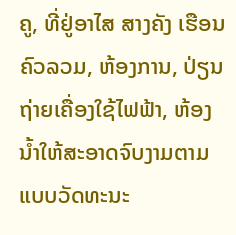ຄູ, ທີ່ຢູ່ອາໄສ ສາງຄັງ ເຮືອນຄົວລວມ, ຫ້ອງການ, ປ່ຽນຖ່າຍເຄື່ອງໃຊ້ໄຟຟ້າ, ຫ້ອງນ້ຳໃຫ້ສະອາດຈົບງາມຕາມແບບວັດທະນະ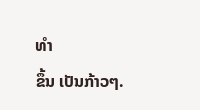ທຳ
ຂຶ້ນ ເປັນກ້າວໆ.